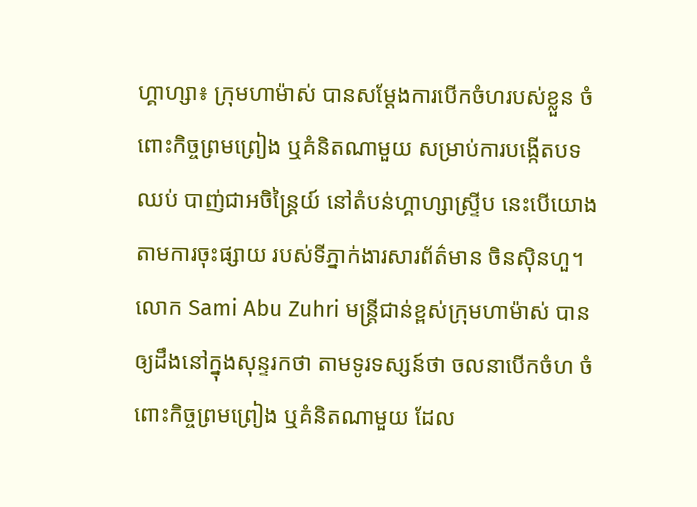ហ្គាហ្សា៖ ក្រុមហាម៉ាស់ បានសម្តែងការបើកចំហរបស់ខ្លួន ចំពោះកិច្ចព្រមព្រៀង ឬគំនិតណាមួយ សម្រាប់ការបង្កើតបទឈប់ បាញ់ជាអចិន្ត្រៃយ៍ នៅតំបន់ហ្គាហ្សាស្ទ្រីប នេះបើយោងតាមការចុះផ្សាយ របស់ទីភ្នាក់ងារសារព័ត៌មាន ចិនស៊ិនហួ។
លោក Sami Abu Zuhri មន្ត្រីជាន់ខ្ពស់ក្រុមហាម៉ាស់ បានឲ្យដឹងនៅក្នុងសុន្ទរកថា តាមទូរទស្សន៍ថា ចលនាបើកចំហ ចំពោះកិច្ចព្រមព្រៀង ឬគំនិតណាមួយ ដែល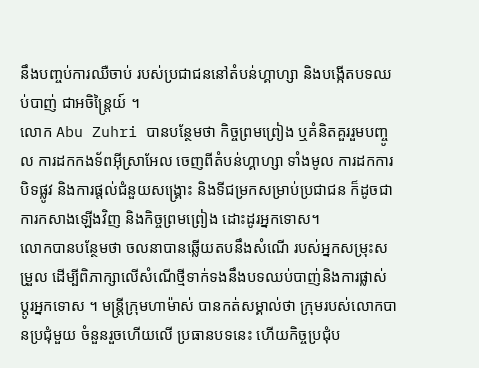នឹងបញ្ចប់ការឈឺចាប់ របស់ប្រជាជននៅតំបន់ហ្គាហ្សា និងបង្កើតបទឈប់បាញ់ ជាអចិន្ត្រៃយ៍ ។
លោក Abu Zuhri បានបន្ថែមថា កិច្ចព្រមព្រៀង ឬគំនិតគួររួមបញ្ចូល ការដកកងទ័ពអ៊ីស្រាអែល ចេញពីតំបន់ហ្គាហ្សា ទាំងមូល ការដកការបិទផ្លូវ និងការផ្តល់ជំនួយសង្គ្រោះ និងទីជម្រកសម្រាប់ប្រជាជន ក៏ដូចជាការកសាងឡើងវិញ និងកិច្ចព្រមព្រៀង ដោះដូរអ្នកទោស។
លោកបានបន្ថែមថា ចលនាបានឆ្លើយតបនឹងសំណើ របស់អ្នកសម្រុះសម្រួល ដើម្បីពិភាក្សាលើសំណើថ្មីទាក់ទងនឹងបទឈប់បាញ់និងការផ្លាស់ ប្តូរអ្នកទោស ។ មន្ត្រីក្រុមហាម៉ាស់ បានកត់សម្គាល់ថា ក្រុមរបស់លោកបានប្រជុំមួយ ចំនួនរួចហើយលើ ប្រធានបទនេះ ហើយកិច្ចប្រជុំប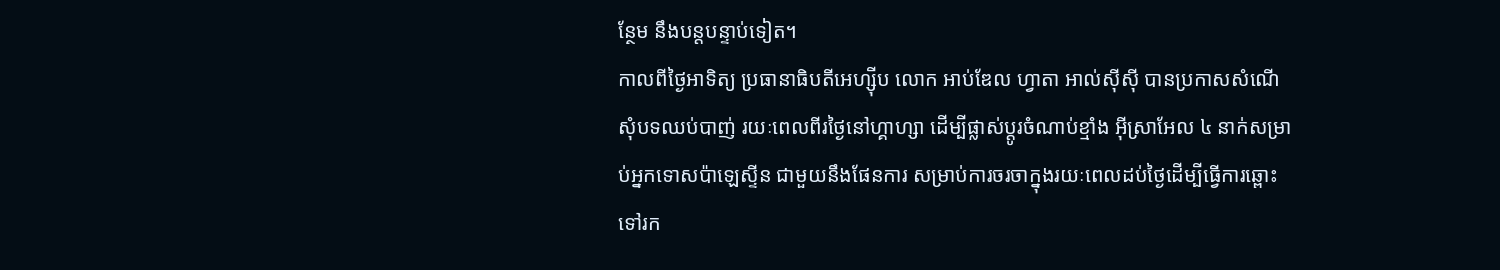ន្ថែម នឹងបន្តបន្ទាប់ទៀត។
កាលពីថ្ងៃអាទិត្យ ប្រធានាធិបតីអេហ្ស៊ីប លោក អាប់ឌែល ហ្វាតា អាល់ស៊ីស៊ី បានប្រកាសសំណើ សុំបទឈប់បាញ់ រយៈពេលពីរថ្ងៃនៅហ្គាហ្សា ដើម្បីផ្លាស់ប្តូរចំណាប់ខ្មាំង អ៊ីស្រាអែល ៤ នាក់សម្រាប់អ្នកទោសប៉ាឡេស្ទីន ជាមួយនឹងផែនការ សម្រាប់ការចរចាក្នុងរយៈពេលដប់ថ្ងៃដើម្បីធ្វើការឆ្ពោះ ទៅរក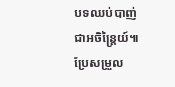បទឈប់បាញ់ជាអចិន្ត្រៃយ៍៕
ប្រែសម្រួល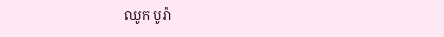ឈូក បូរ៉ា